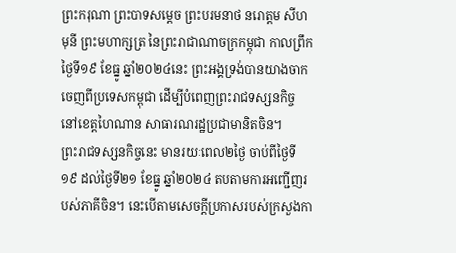ព្រះករុណា ព្រះបាទសម្តេច ព្រះបរមនាថ នរោត្តម សីហមុនី ព្រះមហាក្សត្រ នៃព្រះរាជាណាចក្រកម្ពុជា កាលព្រឹកថ្ងៃទី១៩ ខែធ្នូ ឆ្នាំ២០២៤នេះ ព្រះអង្គទ្រង់បានយាងចាកចេញពីប្រទេសកម្ពុជា ដើម្បីបំពេញព្រះរាជទស្សនកិច្ច នៅខេត្តហៃណាន សាធារណរដ្ឋប្រជាមានិតចិន។
ព្រះរាជទស្សនកិច្ចនេះ មានរយៈពេល២ថ្ងៃ ចាប់ពីថ្ងៃទី១៩ ដល់ថ្ងៃទី២១ ខែធ្នូ ឆ្នាំ២០២៤ តបតាមការអញ្ជើញរបស់ភាគីចិន។ នេះបើតាមសេចក្តីប្រកាសរបស់ក្រសួងកា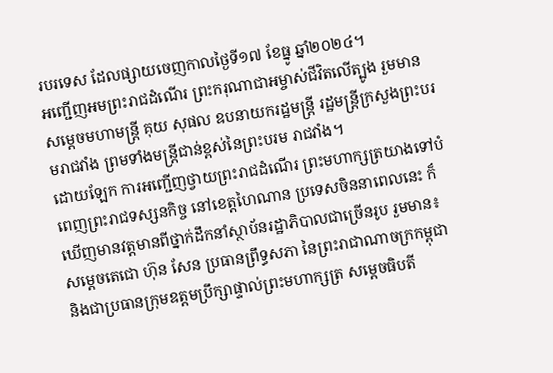របរទេស ដែលផ្សាយចេញកាលថ្ងៃទី១៧ ខែធ្នូ ឆ្នាំ២០២៤។
អញ្ជើញអមព្រះរាជដំណើរ ព្រះករុណាជាអម្ចាស់ជីវិតលើត្បូង រួមមាន សម្តេចមហាមន្ត្រី គុយ សុផល ឧបនាយករដ្ឋមន្ត្រី រដ្ឋមន្ត្រីក្រសួងព្រះបរមរាជវាំង ព្រមទាំងមន្ត្រីជាន់ខ្ពស់នៃព្រះបរម រាជវាំង។
ដោយឡែក ការអញ្ជើញថ្វាយព្រះរាជដំណើរ ព្រះមហាក្សត្រយាងទៅបំពេញព្រះរាជទស្សនកិច្ច នៅខេត្តហៃណាន ប្រទេសចិននាពេលនេះ ក៏ឃើញមានវត្តមានពីថ្នាក់ដឹកនាំស្ថាប័នរដ្ឋាភិបាលជាច្រើនរូប រួមមាន៖ សម្ដេចតេជោ ហ៊ុន សែន ប្រធានព្រឹទ្ធសភា នៃព្រះរាជាណាចក្រកម្ពុជា និងជាប្រធានក្រុមឧត្តមប្រឹក្សាផ្ទាល់ព្រះមហាក្សត្រ សម្តេចធិបតី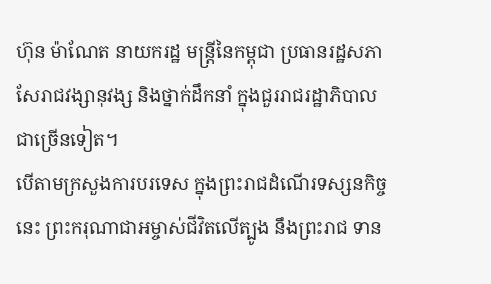ហ៊ុន ម៉ាណែត នាយករដ្ឋ មន្រ្តីនៃកម្ពុជា ប្រធានរដ្ឋសភា សែរាជវង្សានុវង្ស និងថ្នាក់ដឹកនាំ ក្នុងជួររាជរដ្ឋាភិបាលជាច្រើនទៀត។
បើតាមក្រសួងការបរទេស ក្នុងព្រះរាជដំណើរទស្សនកិច្ចនេះ ព្រះករុណាជាអម្ចាស់ជីវិតលើត្បូង នឹងព្រះរាជ ទាន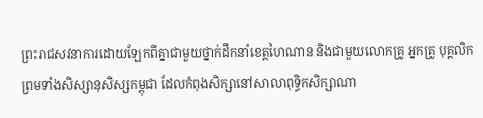ព្រះរាជសវនាការដោយឡែកពីគ្នាជាមួយថ្នាក់ដឹកនាំខេត្តហៃណាន និងជាមួយលោកគ្រូ អ្នកគ្រូ បុគ្គលិក ព្រមទាំងសិស្សានុសិស្សកម្ពុជា ដែលកំពុងសិក្សានៅសាលាពុទ្ធិកសិក្សាណា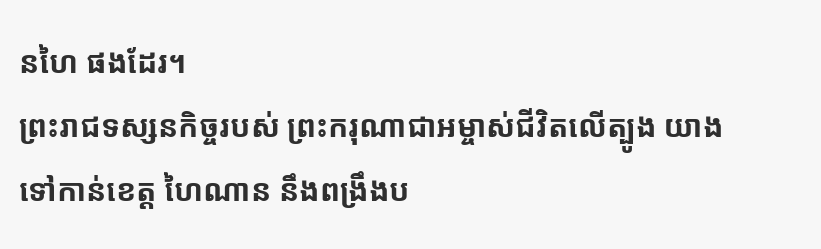នហៃ ផងដែរ។
ព្រះរាជទស្សនកិច្ចរបស់ ព្រះករុណាជាអម្ចាស់ជីវិតលើត្បូង យាងទៅកាន់ខេត្ត ហៃណាន នឹងពង្រឹងប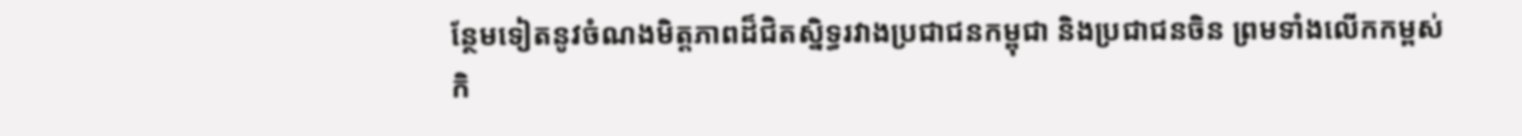ន្ថែមទៀតនូវចំណងមិត្តភាពដ៏ជិតស្និទ្ធរវាងប្រជាជនកម្ពុជា និងប្រជាជនចិន ព្រមទាំងលើកកម្ពស់កិ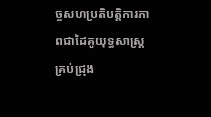ច្ចសហប្រតិបត្តិការភាពជាដៃគូយុទ្ធសាស្ត្រគ្រប់ជ្រុង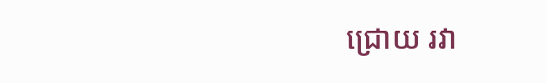ជ្រោយ រវា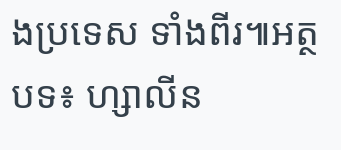ងប្រទេស ទាំងពីរ៕អត្ថបទ៖ ហ្សាលីន